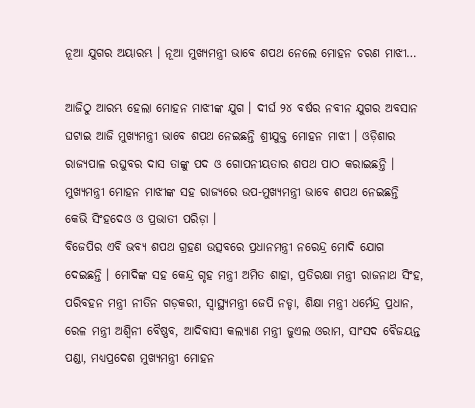ନୂଆ ଯୁଗର ଅୟାରମ୍ଭ । ନୂଆ ମୁଖ୍ୟମନ୍ତ୍ରୀ ଭାବେ ଶପଥ ନେଲେ ମୋହନ ଚରଣ ମାଝୀ…

ଆଜିଠୁ ଆରମ୍ଭ ହେଲା ମୋହନ ମାଝୀଙ୍କ ଯୁଗ । ଦୀର୍ଘ ୨୪ ବର୍ଷର ନବୀନ ଯୁଗର ଅବସାନ ଘଟାଇ ଆଜି ମୁଖ୍ୟମନ୍ତ୍ରୀ ଭାବେ ଶପଥ ନେଇଛନ୍ତି ଶ୍ରୀଯୁକ୍ତ ମୋହନ ମାଝୀ । ଓଡ଼ିଶାର ରାଜ୍ୟପାଳ ରଘୁବର ଦାସ ତାଙ୍କୁ ପଦ ଓ ଗୋପନୀୟତାର ଶପଥ ପାଠ କରାଇଛନ୍ତି । ମୁଖ୍ୟମନ୍ତ୍ରୀ ମୋହନ ମାଝୀଙ୍କ ସହ ରାଜ୍ୟରେ ଉପ-ମୁଖ୍ୟମନ୍ତ୍ରୀ ଭାବେ ଶପଥ ନେଇଛନ୍ତି କେଭି ସିଂହଦେଓ ଓ ପ୍ରଭାତୀ ପରିଡ଼ା ।
ବିଜେପିର ଏବି ଭବ୍ୟ ଶପଥ ଗ୍ରହଣ ଉତ୍ସବରେ ପ୍ରଧାନମନ୍ତ୍ରୀ ନରେନ୍ଦ୍ର ମୋଦି ଯୋଗ ଦେଇଛନ୍ତି । ମୋଦିଙ୍କ ସହ କେନ୍ଦ୍ର ଗୃହ ମନ୍ତ୍ରୀ ଅମିତ ଶାହା, ପ୍ରତିରକ୍ଷା ମନ୍ତ୍ରୀ ରାଜନାଥ ସିଂହ, ପରିବହନ ମନ୍ତ୍ରୀ ନୀତିନ ଗଡ଼କରୀ, ସ୍ବାସ୍ଥ୍ୟମନ୍ତ୍ରୀ ଜେପି ନଡ୍ଡା, ଶିକ୍ଷା ମନ୍ତ୍ରୀ ଧର୍ମେନ୍ଦ୍ର ପ୍ରଧାନ, ରେଳ ମନ୍ତ୍ରୀ ଅଶ୍ବିନୀ ବୈଷ୍ଣବ, ଆଦିବାସୀ କଲ୍ୟାଣ ମନ୍ତ୍ରୀ ଜୁଏଲ ଓରାମ, ସାଂସଦ ବୈଜୟନ୍ତ ପଣ୍ଡା, ମଧ୍ୟପ୍ରଦେଶ ମୁଖ୍ୟମନ୍ତ୍ରୀ ମୋହନ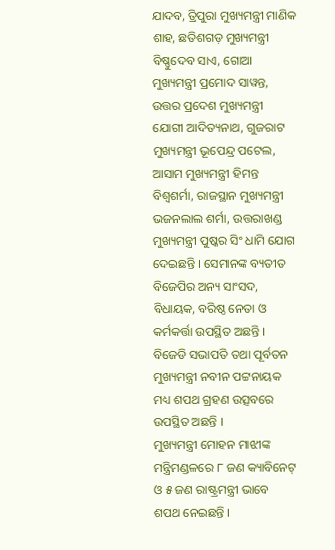ଯାଦବ, ତ୍ରିପୁରା ମୁଖ୍ୟମନ୍ତ୍ରୀ ମାଣିକ ଶାହ, ଛତିଶଗଡ଼ ମୁଖ୍ୟମନ୍ତ୍ରୀ ବିଷ୍ଣୁଦେବ ସାଏ, ଗୋଆ ମୁଖ୍ୟମନ୍ତ୍ରୀ ପ୍ରମୋଦ ସାୱନ୍ତ, ଉତ୍ତର ପ୍ରଦେଶ ମୁଖ୍ୟମନ୍ତ୍ରୀ ଯୋଗୀ ଆଦିତ୍ୟନାଥ, ଗୁଜରାଟ ମୁଖ୍ୟମନ୍ତ୍ରୀ ଭୂପେନ୍ଦ୍ର ପଟେଲ, ଆସାମ ମୁଖ୍ୟମନ୍ତ୍ରୀ ହିମନ୍ତ ବିଶ୍ୱଶର୍ମା, ରାଜସ୍ଥାନ ମୁଖ୍ୟମନ୍ତ୍ରୀ ଭଜନଲାଲ ଶର୍ମା, ଉତ୍ତରାଖଣ୍ଡ ମୁଖ୍ୟମନ୍ତ୍ରୀ ପୁଷ୍କର ସିଂ ଧାମି ଯୋଗ ଦେଇଛନ୍ତି । ସେମାନଙ୍କ ବ୍ୟତୀତ ବିଜେପିର ଅନ୍ୟ ସାଂସଦ, ବିଧାୟକ, ବରିଷ୍ଠ ନେତା ଓ କର୍ମକର୍ତ୍ତା ଉପସ୍ଥିତ ଅଛନ୍ତି । ବିଜେଡି ସଭାପତି ତଥା ପୂର୍ବତନ ମୁଖ୍ୟମନ୍ତ୍ରୀ ନବୀନ ପଟ୍ଟନାୟକ ମଧ୍ୟ ଶପଥ ଗ୍ରହଣ ଉତ୍ସବରେ ଉପସ୍ଥିତ ଅଛନ୍ତି ।
ମୁଖ୍ୟମନ୍ତ୍ରୀ ମୋହନ ମାଝୀଙ୍କ ମନ୍ତ୍ରିମଣ୍ଡଳରେ ୮ ଜଣ କ୍ୟାବିନେଟ୍ ଓ ୫ ଜଣ ରାଷ୍ଟ୍ରମନ୍ତ୍ରୀ ଭାବେ ଶପଥ ନେଇଛନ୍ତି ।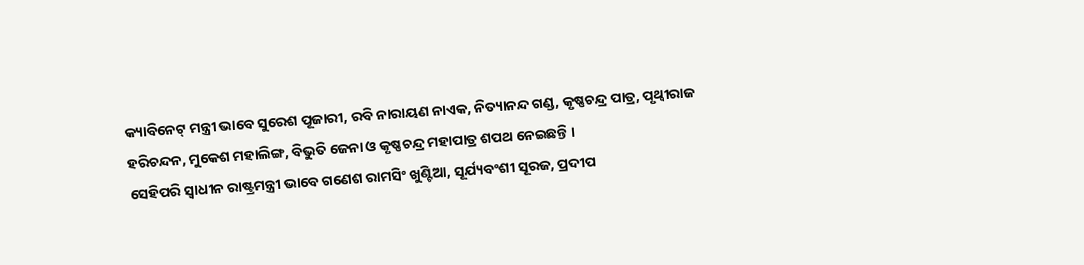କ୍ୟାବିନେଟ୍ ମନ୍ତ୍ରୀ ଭାବେ ସୁରେଶ ପୂଜାରୀ, ରବି ନାରାୟଣ ନାଏକ, ନିତ୍ୟାନନ୍ଦ ଗଣ୍ଡ, କୃଷ୍ଣଚନ୍ଦ୍ର ପାତ୍ର, ପୃଥ୍ୱୀରାଜ ହରିଚନ୍ଦନ, ମୁକେଶ ମହାଲିଙ୍ଗ, ବିଭୁତି ଜେନା ଓ କୃଷ୍ଣଚନ୍ଦ୍ର ମହାପାତ୍ର ଶପଥ ନେଇଛନ୍ତି ।
ସେହିପରି ସ୍ୱାଧୀନ ରାଷ୍ଟ୍ରମନ୍ତ୍ରୀ ଭାବେ ଗଣେଶ ରାମସିଂ ଖୁଣ୍ଟିଆ, ସୂର୍ଯ୍ୟବଂଶୀ ସୂରଜ, ପ୍ରଦୀପ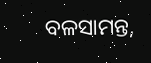ବଳସାମନ୍ତ,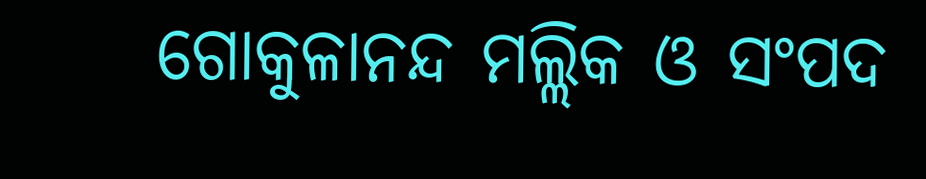ଗୋକୁଳାନନ୍ଦ ମଲ୍ଲିକ ଓ ସଂପଦ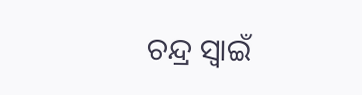ଚନ୍ଦ୍ର ସ୍ୱାଇଁ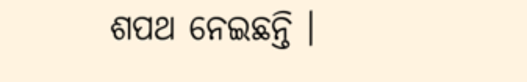ଶପଥ ନେଇଛନ୍ତି ।